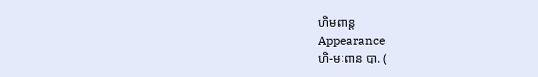ហិមពាន្ត
Appearance
ហិ-មៈពាន បា. (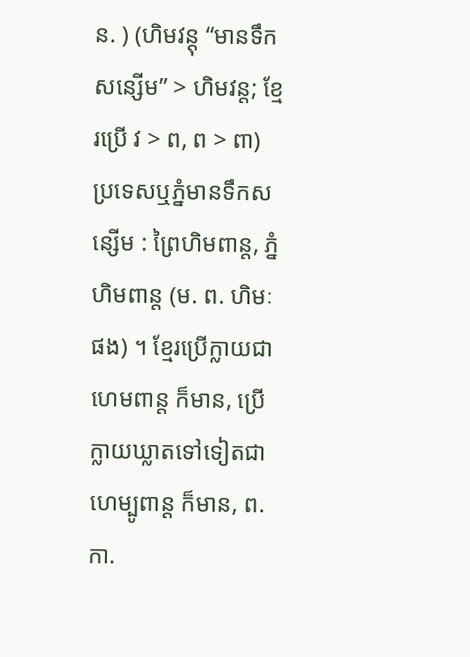ន. ) (ហិមវន្តុ “មានទឹកសន្សើម” > ហិមវន្ត; ខ្មែរប្រើ វ > ព, ព > ពា) ប្រទេសឬភ្នំមានទឹកសន្សើម : ព្រៃហិមពាន្ត, ភ្នំហិមពាន្ត (ម. ព. ហិមៈ ផង) ។ ខ្មែរប្រើក្លាយជា ហេមពាន្ត ក៏មាន, ប្រើក្លាយឃ្លាតទៅទៀតជា ហេម្បូពាន្ត ក៏មាន, ព. កា.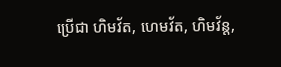ប្រើជា ហិមវ័ត, ហេមវ័ត, ហិមវ័ន្ត,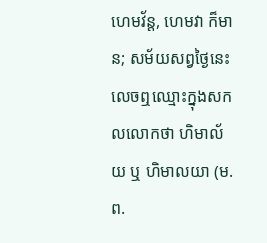ហេមវ័ន្ត, ហេមវា ក៏មាន; សម័យសព្វថ្ងៃនេះលេចឮឈ្មោះក្នុងសកលលោកថា ហិមាល័យ ឬ ហិមាលយា (ម. ព.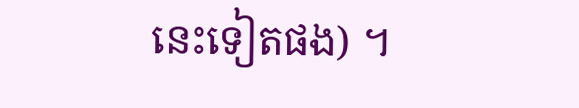នេះទៀតផង) ។